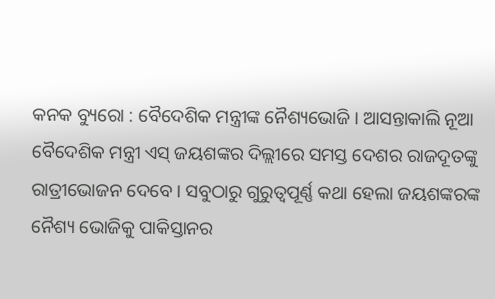କନକ ବ୍ୟୁରୋ : ବୈଦେଶିକ ମନ୍ତ୍ରୀଙ୍କ ନୈଶ୍ୟଭୋଜି । ଆସନ୍ତାକାଲି ନୂଆ ବୈଦେଶିକ ମନ୍ତ୍ରୀ ଏସ୍ ଜୟଶଙ୍କର ଦିଲ୍ଲୀରେ ସମସ୍ତ ଦେଶର ରାଜଦୂତଙ୍କୁ ରାତ୍ରୀଭୋଜନ ଦେବେ । ସବୁଠାରୁ ଗୁରୁତ୍ୱପୂର୍ଣ୍ଣ କଥା ହେଲା ଜୟଶଙ୍କରଙ୍କ ନୈଶ୍ୟ ଭୋଜିକୁ ପାକିସ୍ତାନର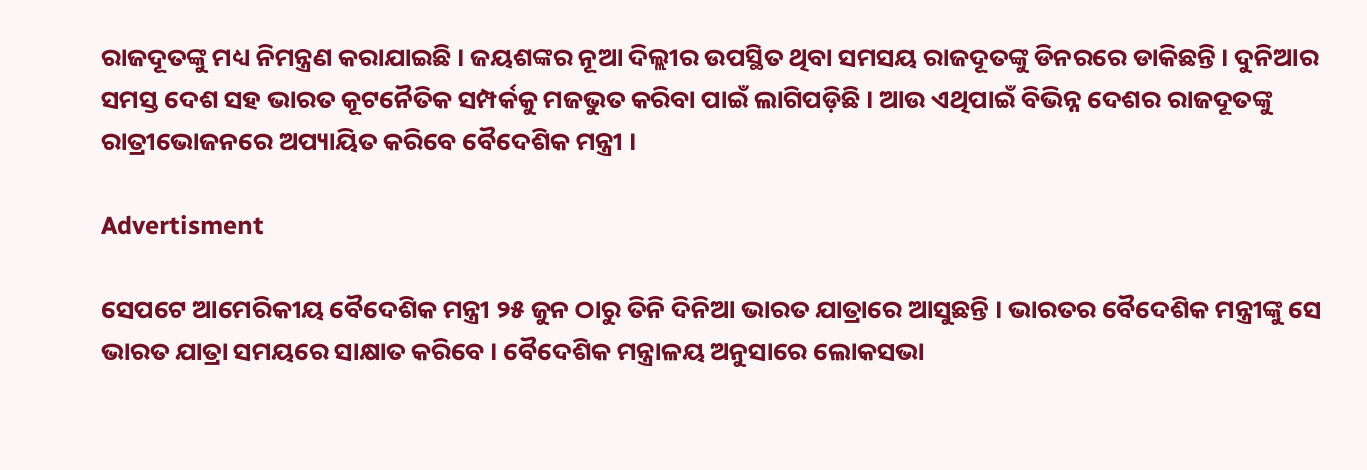ରାଜଦୂତଙ୍କୁ ମଧ୍ୟ ନିମନ୍ତ୍ରଣ କରାଯାଇଛି । ଜୟଶଙ୍କର ନୂଆ ଦିଲ୍ଲୀର ଉପସ୍ଥିତ ଥିବା ସମସୟ ରାଜଦୂତଙ୍କୁ ଡିନରରେ ଡାକିଛନ୍ତି । ଦୁନିଆର ସମସ୍ତ ଦେଶ ସହ ଭାରତ କୂଟନୈତିକ ସମ୍ପର୍କକୁ ମଜଭୁତ କରିବା ପାଇଁ ଲାଗିପଡ଼ିଛି । ଆଉ ଏଥିପାଇଁ ବିଭିନ୍ନ ଦେଶର ରାଜଦୂତଙ୍କୁ ରାତ୍ରୀଭୋଜନରେ ଅପ୍ୟାୟିତ କରିବେ ବୈଦେଶିକ ମନ୍ତ୍ରୀ ।

Advertisment

ସେପଟେ ଆମେରିକୀୟ ବୈଦେଶିକ ମନ୍ତ୍ରୀ ୨୫ ଜୁନ ଠାରୁ ତିନି ଦିନିଆ ଭାରତ ଯାତ୍ରାରେ ଆସୁଛନ୍ତି । ଭାରତର ବୈଦେଶିକ ମନ୍ତ୍ରୀଙ୍କୁ ସେ ଭାରତ ଯାତ୍ରା ସମୟରେ ସାକ୍ଷାତ କରିବେ । ବୈଦେଶିକ ମନ୍ତ୍ରାଳୟ ଅନୁସାରେ ଲୋକସଭା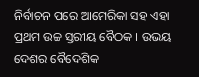ନିର୍ବାଚନ ପରେ ଆମେରିକା ସହ ଏହା ପ୍ରଥମ ଉଚ୍ଚ ସ୍ତରୀୟ ବୈଠକ । ଉଭୟ ଦେଶର ବୈଦେଶିକ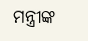ମନ୍ତ୍ରୀଙ୍କ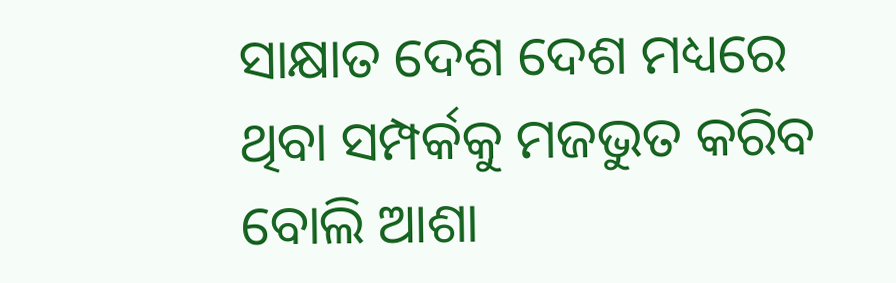ସାକ୍ଷାତ ଦେଶ ଦେଶ ମଧ୍ୟରେ ଥିବା ସମ୍ପର୍କକୁ ମଜଭୁତ କରିବ ବୋଲି ଆଶା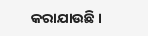କରାଯାଉଛି ।